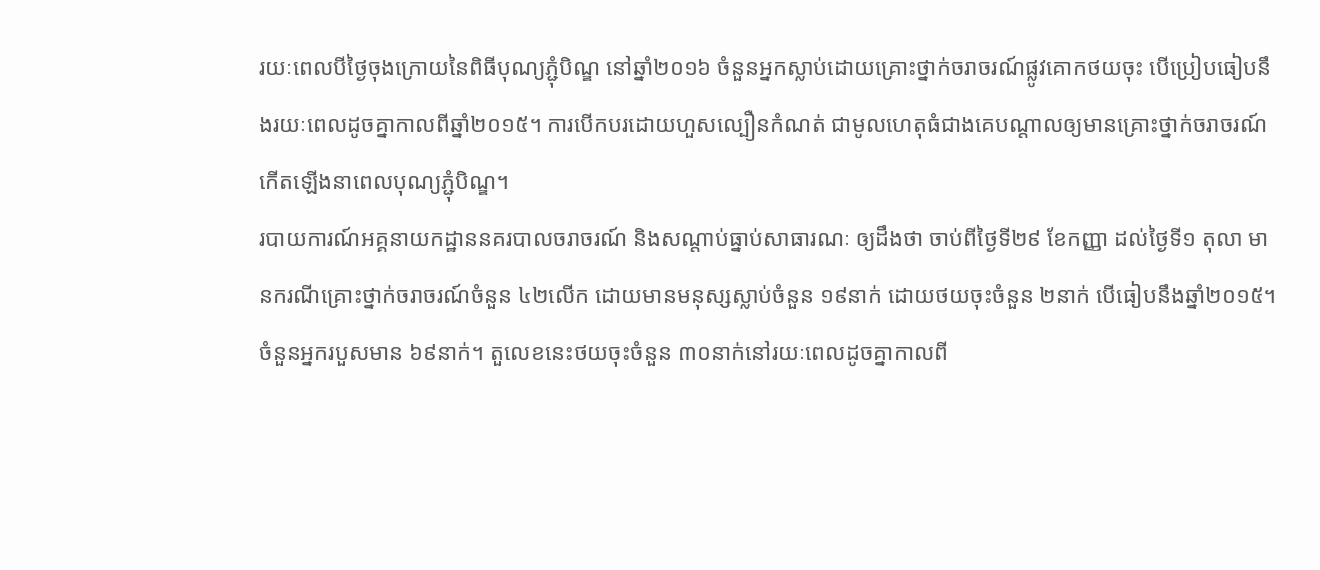រយៈពេលបីថ្ងៃចុងក្រោយនៃពិធីបុណ្យភ្ជុំបិណ្ឌ នៅឆ្នាំ២០១៦ ចំនួនអ្នកស្លាប់ដោយគ្រោះថ្នាក់ចរាចរណ៍ផ្លូវគោកថយចុះ បើប្រៀបធៀបនឹងរយៈពេលដូចគ្នាកាលពីឆ្នាំ២០១៥។ ការបើកបរដោយហួសល្បឿនកំណត់ ជាមូលហេតុធំជាងគេបណ្ដាលឲ្យមានគ្រោះថ្នាក់ចរាចរណ៍កើតឡើងនាពេលបុណ្យភ្ជុំបិណ្ឌ។
របាយការណ៍អគ្គនាយកដ្ឋាននគរបាលចរាចរណ៍ និងសណ្ដាប់ធ្នាប់សាធារណៈ ឲ្យដឹងថា ចាប់ពីថ្ងៃទី២៩ ខែកញ្ញា ដល់ថ្ងៃទី១ តុលា មានករណីគ្រោះថ្នាក់ចរាចរណ៍ចំនួន ៤២លើក ដោយមានមនុស្សស្លាប់ចំនួន ១៩នាក់ ដោយថយចុះចំនួន ២នាក់ បើធៀបនឹងឆ្នាំ២០១៥។ ចំនួនអ្នករបួសមាន ៦៩នាក់។ តួលេខនេះថយចុះចំនួន ៣០នាក់នៅរយៈពេលដូចគ្នាកាលពី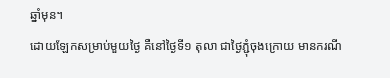ឆ្នាំមុន។
ដោយឡែកសម្រាប់មួយថ្ងៃ គឺនៅថ្ងៃទី១ តុលា ជាថ្ងៃភ្ជុំចុងក្រោយ មានករណី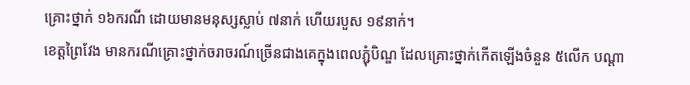គ្រោះថ្នាក់ ១៦ករណី ដោយមានមនុស្សស្លាប់ ៧នាក់ ហើយរបួស ១៩នាក់។
ខេត្តព្រៃវែង មានករណីគ្រោះថ្នាក់ចរាចរណ៍ច្រើនជាងគេក្នុងពេលភ្ជុំបិណ្ឌ ដែលគ្រោះថ្នាក់កើតឡើងចំនួន ៥លើក បណ្ដា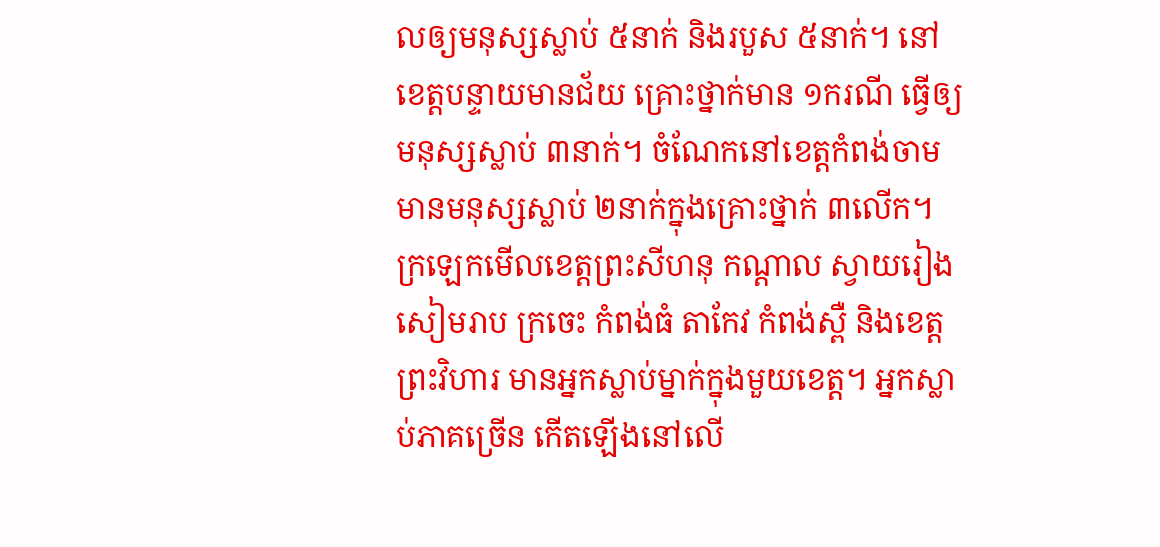លឲ្យមនុស្សស្លាប់ ៥នាក់ និងរបួស ៥នាក់។ នៅខេត្តបន្ទាយមានជ័យ គ្រោះថ្នាក់មាន ១ករណី ធ្វើឲ្យមនុស្សស្លាប់ ៣នាក់។ ចំណែកនៅខេត្តកំពង់ចាម មានមនុស្សស្លាប់ ២នាក់ក្នុងគ្រោះថ្នាក់ ៣លើក។ ក្រឡេកមើលខេត្តព្រះសីហនុ កណ្ដាល ស្វាយរៀង សៀមរាប ក្រចេះ កំពង់ធំ តាកែវ កំពង់ស្ពឺ និងខេត្តព្រះវិហារ មានអ្នកស្លាប់ម្នាក់ក្នុងមួយខេត្ត។ អ្នកស្លាប់ភាគច្រើន កើតឡើងនៅលើ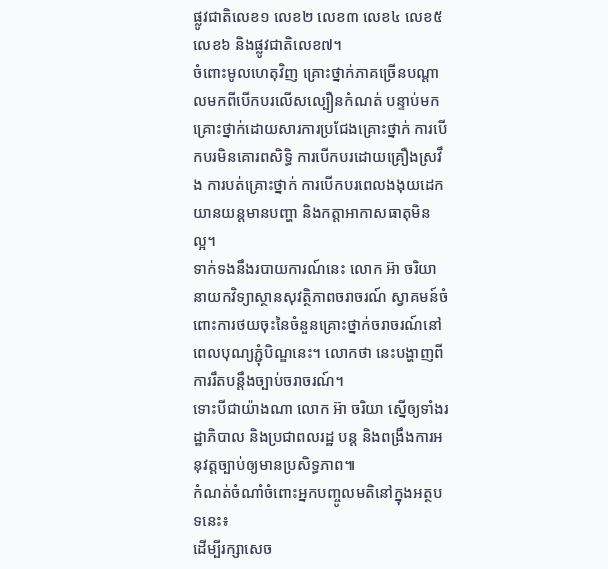ផ្លូវជាតិលេខ១ លេខ២ លេខ៣ លេខ៤ លេខ៥ លេខ៦ និងផ្លូវជាតិលេខ៧។
ចំពោះមូលហេតុវិញ គ្រោះថ្នាក់ភាគច្រើនបណ្ដាលមកពីបើកបរលើសល្បឿនកំណត់ បន្ទាប់មកគ្រោះថ្នាក់ដោយសារការប្រជែងគ្រោះថ្នាក់ ការបើកបរមិនគោរពសិទ្ធិ ការបើកបរដោយគ្រឿងស្រវឹង ការបត់គ្រោះថ្នាក់ ការបើកបរពេលងងុយដេក យានយន្តមានបញ្ហា និងកត្តាអាកាសធាតុមិនល្អ។
ទាក់ទងនឹងរបាយការណ៍នេះ លោក អ៊ា ចរិយា នាយកវិទ្យាស្ថានសុវត្ថិភាពចរាចរណ៍ ស្វាគមន៍ចំពោះការថយចុះនៃចំនួនគ្រោះថ្នាក់ចរាចរណ៍នៅពេលបុណ្យភ្ជុំបិណ្ឌនេះ។ លោកថា នេះបង្ហាញពីការរឹតបន្តឹងច្បាប់ចរាចរណ៍។
ទោះបីជាយ៉ាងណា លោក អ៊ា ចរិយា ស្នើឲ្យទាំងរដ្ឋាភិបាល និងប្រជាពលរដ្ឋ បន្ត និងពង្រឹងការអនុវត្តច្បាប់ឲ្យមានប្រសិទ្ធភាព៕
កំណត់ចំណាំចំពោះអ្នកបញ្ចូលមតិនៅក្នុងអត្ថបទនេះ៖
ដើម្បីរក្សាសេច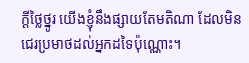ក្ដីថ្លៃថ្នូរ យើងខ្ញុំនឹងផ្សាយតែមតិណា ដែលមិនជេរប្រមាថដល់អ្នកដទៃប៉ុណ្ណោះ។